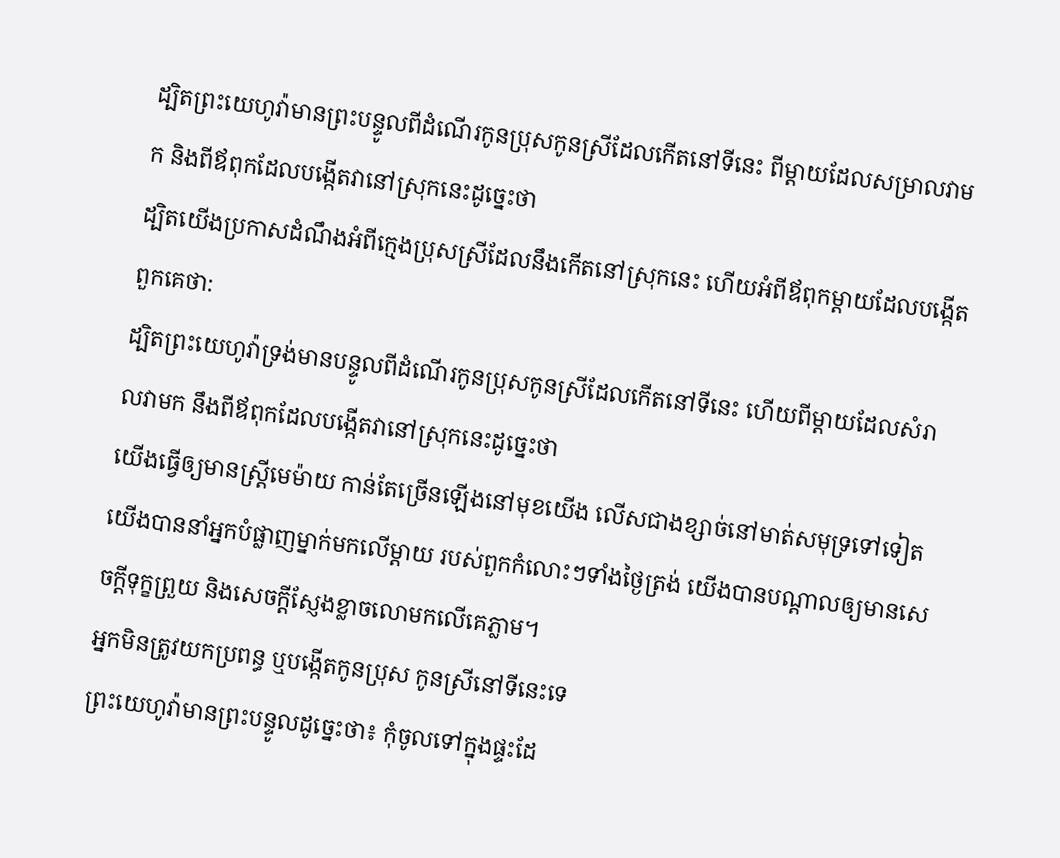ដ្បិតព្រះយេហូវ៉ាមានព្រះបន្ទូលពីដំណើរកូនប្រុសកូនស្រីដែលកើតនៅទីនេះ ពីម្តាយដែលសម្រាលវាមក និងពីឪពុកដែលបង្កើតវានៅស្រុកនេះដូច្នេះថា
ដ្បិតយើងប្រកាសដំណឹងអំពីក្មេងប្រុសស្រីដែលនឹងកើតនៅស្រុកនេះ ហើយអំពីឪពុកម្ដាយដែលបង្កើតពួកគេថា:
ដ្បិតព្រះយេហូវ៉ាទ្រង់មានបន្ទូលពីដំណើរកូនប្រុសកូនស្រីដែលកើតនៅទីនេះ ហើយពីម្តាយដែលសំរាលវាមក នឹងពីឪពុកដែលបង្កើតវានៅស្រុកនេះដូច្នេះថា
យើងធ្វើឲ្យមានស្ត្រីមេម៉ាយ កាន់តែច្រើនឡើងនៅមុខយើង លើសជាងខ្សាច់នៅមាត់សមុទ្រទៅទៀត យើងបាននាំអ្នកបំផ្លាញម្នាក់មកលើម្តាយ របស់ពួកកំលោះៗទាំងថ្ងៃត្រង់ យើងបានបណ្ដាលឲ្យមានសេចក្ដីទុក្ខព្រួយ និងសេចក្ដីស្ញែងខ្លាចលោមកលើគេភ្លាម។
អ្នកមិនត្រូវយកប្រពន្ធ ឬបង្កើតកូនប្រុស កូនស្រីនៅទីនេះទេ
ព្រះយេហូវ៉ាមានព្រះបន្ទូលដូច្នេះថា៖ កុំចូលទៅក្នុងផ្ទះដែ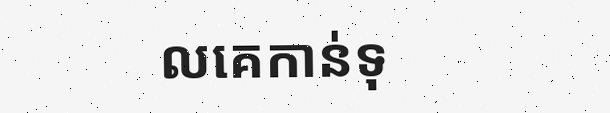លគេកាន់ទុ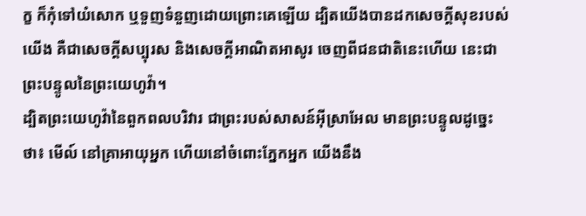ក្ខ ក៏កុំទៅយំសោក ឬទួញទំនួញដោយព្រោះគេឡើយ ដ្បិតយើងបានដកសេចក្ដីសុខរបស់យើង គឺជាសេចក្ដីសប្បុរស និងសេចក្ដីអាណិតអាសូរ ចេញពីជនជាតិនេះហើយ នេះជាព្រះបន្ទូលនៃព្រះយេហូវ៉ា។
ដ្បិតព្រះយេហូវ៉ានៃពួកពលបរិវារ ជាព្រះរបស់សាសន៍អ៊ីស្រាអែល មានព្រះបន្ទូលដូច្នេះថា៖ មើល៍ នៅគ្រាអាយុអ្នក ហើយនៅចំពោះភ្នែកអ្នក យើងនឹង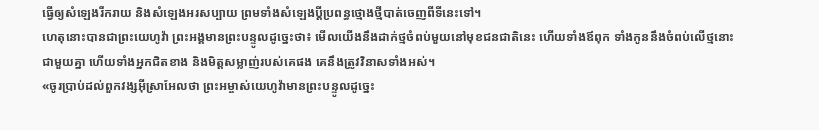ធ្វើឲ្យសំឡេងរីករាយ និងសំឡេងអរសប្បាយ ព្រមទាំងសំឡេងប្ដីប្រពន្ធថ្មោងថ្មីបាត់ចេញពីទីនេះទៅ។
ហេតុនោះបានជាព្រះយេហូវ៉ា ព្រះអង្គមានព្រះបន្ទូលដូច្នេះថា៖ មើលយើងនឹងដាក់ថ្មចំពប់មួយនៅមុខជនជាតិនេះ ហើយទាំងឪពុក ទាំងកូននឹងចំពប់លើថ្មនោះជាមួយគ្នា ហើយទាំងអ្នកជិតខាង និងមិត្តសម្លាញ់របស់គេផង គេនឹងត្រូវវិនាសទាំងអស់។
«ចូរប្រាប់ដល់ពួកវង្សអ៊ីស្រាអែលថា ព្រះអម្ចាស់យេហូវ៉ាមានព្រះបន្ទូលដូច្នេះ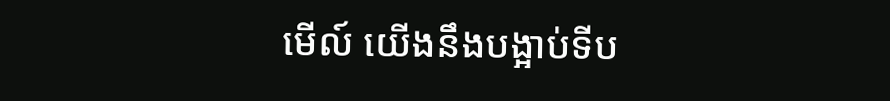មើល៍ យើងនឹងបង្អាប់ទីប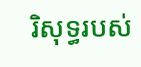រិសុទ្ធរបស់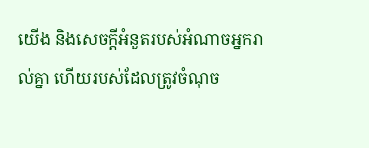យើង និងសេចក្ដីអំនួតរបស់អំណាចអ្នករាល់គ្នា ហើយរបស់ដែលត្រូវចំណុច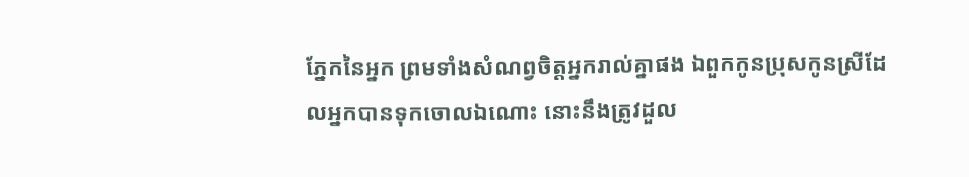ភ្នែកនៃអ្នក ព្រមទាំងសំណព្វចិត្តអ្នករាល់គ្នាផង ឯពួកកូនប្រុសកូនស្រីដែលអ្នកបានទុកចោលឯណោះ នោះនឹងត្រូវដួល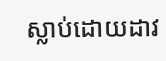ស្លាប់ដោយដាវ